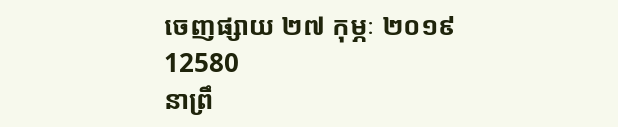ចេញផ្សាយ ២៧ កុម្ភៈ ២០១៩
12580
នាព្រឹ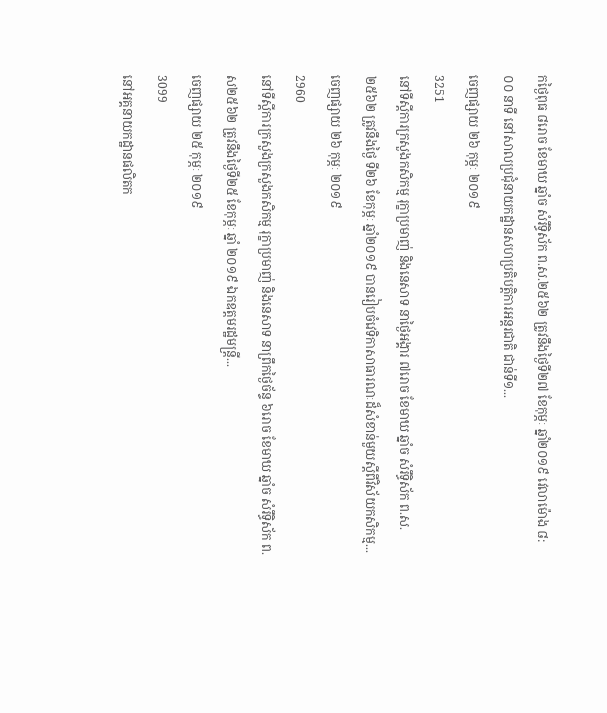កថ្ងៃពុធ ៨រោច ខែមាឃ ឆ្នាំច សំរឹទ្ធិស័ក ព.ស.២៥៦២ ត្រូវនឹងថ្ងៃទី២៧ ខែកុម្ភៈ ឆ្នាំ២០១៩ វេលាម៉ោង ៨:០០ នាទី នៅសាលប្រជុំនាយកដ្ឋានសហប្រតិបត្តិការអន្តរជាតិ ជាន់ទី១...
ចេញផ្សាយ ២៦ កុម្ភៈ ២០១៩
3251
នៅទីស្តីការក្រសួងកសិកម្ម រុក្ខាប្រមាញ់ និងនេសាទ នាថ្ងៃអង្គារ ៧រោច ខែមាឃ ឆ្នាំច សំរឹទ្ធិស័ក ព.ស. ២៥៦២ ត្រូវនឹងថ្ងៃ ទី២៦ ខែកុម្ភៈ ឆ្នាំ២០១៩ បានរៀបចំវេទិកាសាធារណៈដ៏សំខាន់មួយស្តីពីវិស័យកសិកម្ម...
ចេញផ្សាយ ២៦ កុម្ភៈ ២០១៩
2960
នៅទីស្តីការក្រសួងក្រសួងកសិកម្ម រុក្ខាប្រមាញ់ និងនេសាទ នាព្រឹកថ្ងៃច័ន្ទ ៦រោច ខែមាឃ ឆ្នាំច សំរឹទ្ធិស័ក ព.ស២៥៦២ ត្រូវនឹងថ្ងៃទី២៥ ខែកុម្ភៈ ឆ្នាំ ២០១៩ ឯកឧត្តមរដ្ឋមន្រ្តី...
ចេញផ្សាយ ២៥ កុម្ភៈ ២០១៩
3099
នៅអគ្គនាយកដ្ឋានផលិតក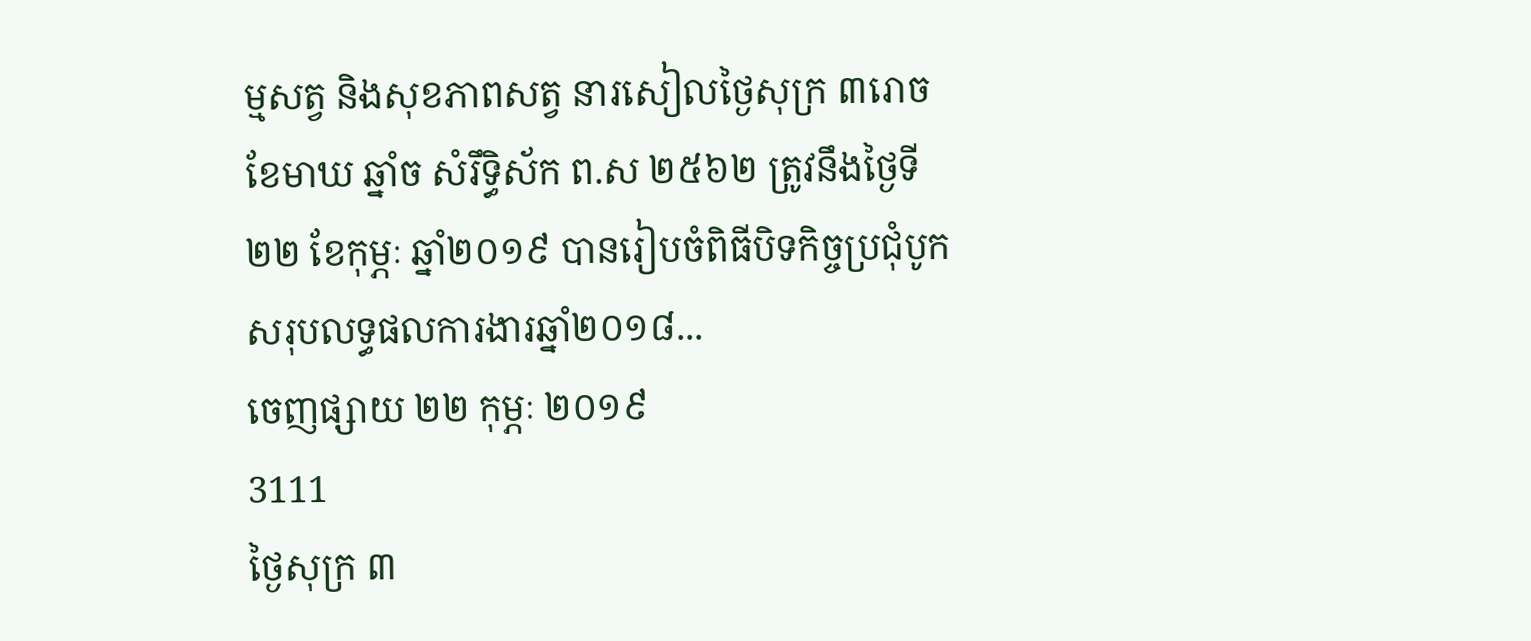ម្មសត្វ និងសុខភាពសត្វ នារសៀលថ្ងៃសុក្រ ៣រោច ខែមាឃ ឆ្នាំច សំរឹទ្ធិស័ក ព.ស ២៥៦២ ត្រូវនឹងថ្ងៃទី២២ ខែកុម្ភៈ ឆ្នាំ២០១៩ បានរៀបចំពិធីបិទកិច្ចប្រជុំបូកសរុបលទ្ធផលការងារឆ្នាំ២០១៨...
ចេញផ្សាយ ២២ កុម្ភៈ ២០១៩
3111
ថ្ងៃសុក្រ ៣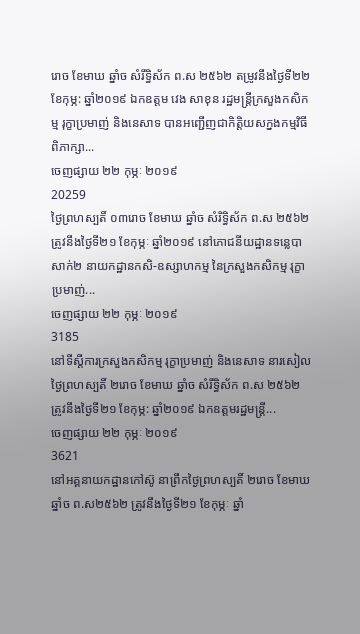រោច ខែមាឃ ឆ្នាំច សំរឹទ្ធិស័ក ព.ស ២៥៦២ តម្រូវនឹងថ្ងៃទី២២ ខែកុម្ភ: ឆ្នាំ២០១៩ ឯកឧត្តម វេង សាខុន រដ្ឋមន្ត្រីក្រសួងកសិកម្ម រុក្ខាប្រមាញ់ និងនេសាទ បានអញ្ជើញជាកិត្តិយសក្នងកម្មវិធីពិភាក្សា...
ចេញផ្សាយ ២២ កុម្ភៈ ២០១៩
20259
ថ្ងៃព្រហស្បតិ៍ ០៣រោច ខែមាឃ ឆ្នាំច សំរិទ្ធិស័ក ព.ស ២៥៦២ ត្រូវនឹងថ្ងៃទី២១ ខែកុម្ភៈ ឆ្នាំ២០១៩ នៅភោជនីយដ្ឋានទន្លេបាសាក់២ នាយកដ្ឋានកសិ-ឧស្សាហកម្ម នៃក្រសួងកសិកម្ម រុក្ខាប្រមាញ់...
ចេញផ្សាយ ២២ កុម្ភៈ ២០១៩
3185
នៅទីស្តីការក្រសួងកសិកម្ម រុក្ខាប្រមាញ់ និងនេសាទ នារសៀលថ្ងៃព្រហស្បតិ៍ ២រោច ខែមាឃ ឆ្នាំច សំរឹទ្ធិស័ក ព.ស ២៥៦២ ត្រូវនឹងថ្ងៃទី២១ ខែកុម្ភ: ឆ្នាំ២០១៩ ឯកឧត្តមរដ្ឋមន្ត្រី...
ចេញផ្សាយ ២២ កុម្ភៈ ២០១៩
3621
នៅអគ្គនាយកដ្ឋានកៅស៊ូ នាព្រឹកថ្ងៃព្រហស្បតិ៍ ២រោច ខែមាឃ ឆ្នាំច ព.ស២៥៦២ ត្រូវនឹងថ្ងៃទី២១ ខែកុម្ភៈ ឆ្នាំ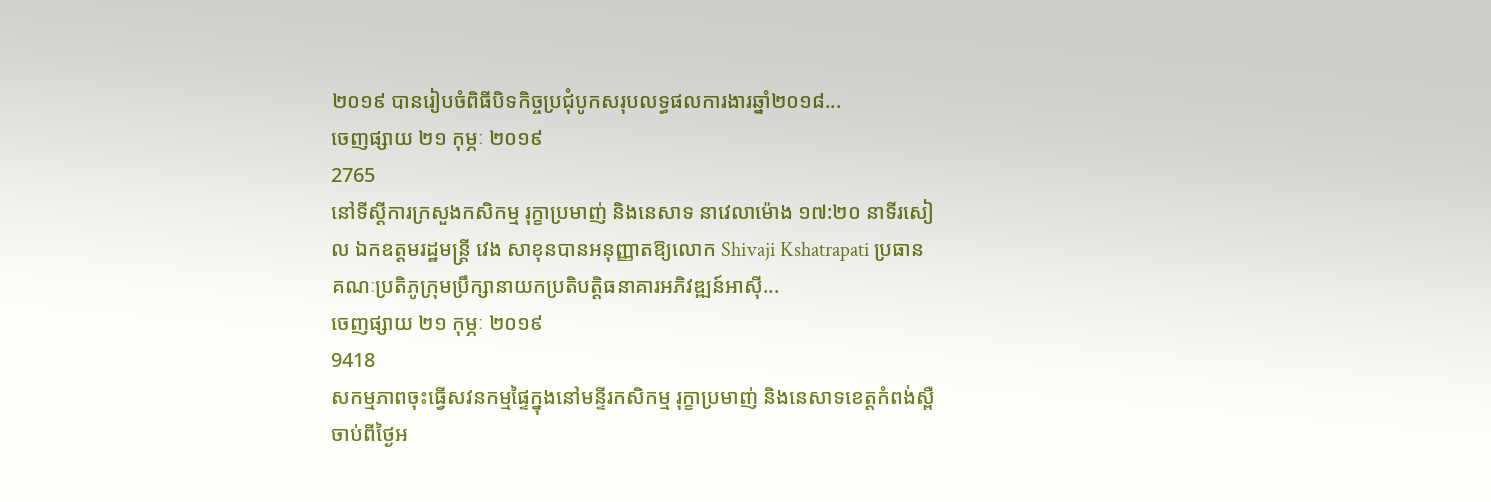២០១៩ បានរៀបចំពិធីបិទកិច្ចប្រជុំបូកសរុបលទ្ធផលការងារឆ្នាំ២០១៨...
ចេញផ្សាយ ២១ កុម្ភៈ ២០១៩
2765
នៅទីស្តីការក្រសួងកសិកម្ម រុក្ខាប្រមាញ់ និងនេសាទ នាវេលាម៉ោង ១៧:២០ នាទីរសៀល ឯកឧត្តមរដ្ឋមន្ត្រី វេង សាខុនបានអនុញ្ញាតឱ្យលោក Shivaji Kshatrapati ប្រធានគណៈប្រតិភូក្រុមប្រឹក្សានាយកប្រតិបត្តិធនាគារអភិវឌ្ឍន៍អាស៊ី...
ចេញផ្សាយ ២១ កុម្ភៈ ២០១៩
9418
សកម្មភាពចុះធ្វើសវនកម្មផ្ទៃក្នុងនៅមន្ទីរកសិកម្ម រុក្ខាប្រមាញ់ និងនេសាទខេត្តកំពង់ស្ពឺ ចាប់ពីថ្ងៃអ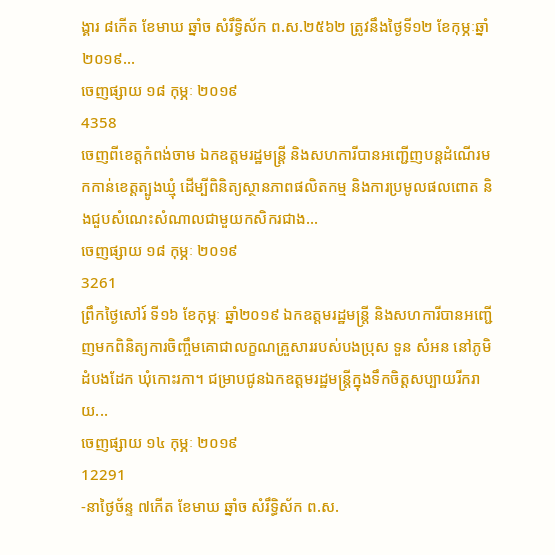ង្គារ ៨កើត ខែមាឃ ឆ្នាំច សំរឹទ្ធិស័ក ព.ស.២៥៦២ ត្រូវនឹងថ្ងៃទី១២ ខែកុម្ភៈឆ្នាំ២០១៩...
ចេញផ្សាយ ១៨ កុម្ភៈ ២០១៩
4358
ចេញពីខេត្តកំពង់ចាម ឯកឧត្តមរដ្ឋមន្ត្រី និងសហការីបានអញ្ជើញបន្តដំណើរមកកាន់ខេត្តត្បូងឃ្មុំ ដើម្បីពិនិត្យស្ថានភាពផលិតកម្ម និងការប្រមូលផលពោត និងជួបសំណេះសំណាលជាមួយកសិករជាង...
ចេញផ្សាយ ១៨ កុម្ភៈ ២០១៩
3261
ព្រឹកថ្ងៃសៅរ៍ ទី១៦ ខែកុម្ភៈ ឆ្នាំ២០១៩ ឯកឧត្តមរដ្ឋមន្ត្រី និងសហការីបានអញ្ជើញមកពិនិត្យការចិញ្ចឹមគោជាលក្ខណគ្រួសាររបស់បងប្រុស ទួន សំអន នៅភូមិដំបងដែក ឃុំកោះរកា។ ជម្រាបជូនឯកឧត្តមរដ្ឋមន្រ្តីក្នុងទឹកចិត្តសប្បាយរីករាយ...
ចេញផ្សាយ ១៤ កុម្ភៈ ២០១៩
12291
-នាថ្ងៃច័ន្ទ ៧កើត ខែមាឃ ឆ្នាំច សំរឹទ្ធិស័ក ព.ស.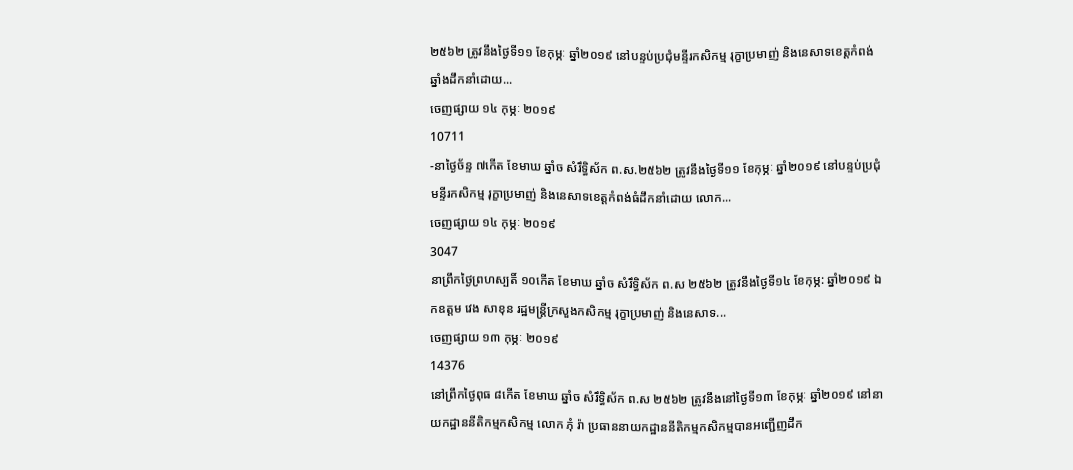២៥៦២ ត្រូវនឹងថ្ងៃទី១១ ខែកុម្ភៈ ឆ្នាំ២០១៩ នៅបន្ទប់ប្រជុំមន្ទីរកសិកម្ម រុក្ខាប្រមាញ់ និងនេសាទខេត្តកំពង់ឆ្នាំងដឹកនាំដោយ...
ចេញផ្សាយ ១៤ កុម្ភៈ ២០១៩
10711
-នាថ្ងៃច័ន្ទ ៧កើត ខែមាឃ ឆ្នាំច សំរឹទ្ធិស័ក ព.ស.២៥៦២ ត្រូវនឹងថ្ងៃទី១១ ខែកុម្ភៈ ឆ្នាំ២០១៩ នៅបន្ទប់ប្រជុំមន្ទីរកសិកម្ម រុក្ខាប្រមាញ់ និងនេសាទខេត្តកំពង់ធំដឹកនាំដោយ លោក...
ចេញផ្សាយ ១៤ កុម្ភៈ ២០១៩
3047
នាព្រឹកថ្ងៃព្រហស្បតិ៍ ១០កើត ខែមាឃ ឆ្នាំច សំរឹទ្ធិស័ក ព.ស ២៥៦២ ត្រូវនឹងថ្ងៃទី១៤ ខែកុម្ភ: ឆ្នាំ២០១៩ ឯកឧត្តម វេង សាខុន រដ្ឋមន្រ្តីក្រសួងកសិកម្ម រុក្ខាប្រមាញ់ និងនេសាទ...
ចេញផ្សាយ ១៣ កុម្ភៈ ២០១៩
14376
នៅព្រឹកថ្ងៃពុធ ៨កើត ខែមាឃ ឆ្នាំច សំរឹទ្ធិស័ក ព.ស ២៥៦២ ត្រូវនឹងនៅថ្ងៃទី១៣ ខែកុម្ភៈ ឆ្នាំ២០១៩ នៅនាយកដ្ឋាននីតិកម្មកសិកម្ម លោក ភុំ រ៉ា ប្រធាននាយកដ្ឋាននីតិកម្មកសិកម្មបានអញ្ជើញដឹក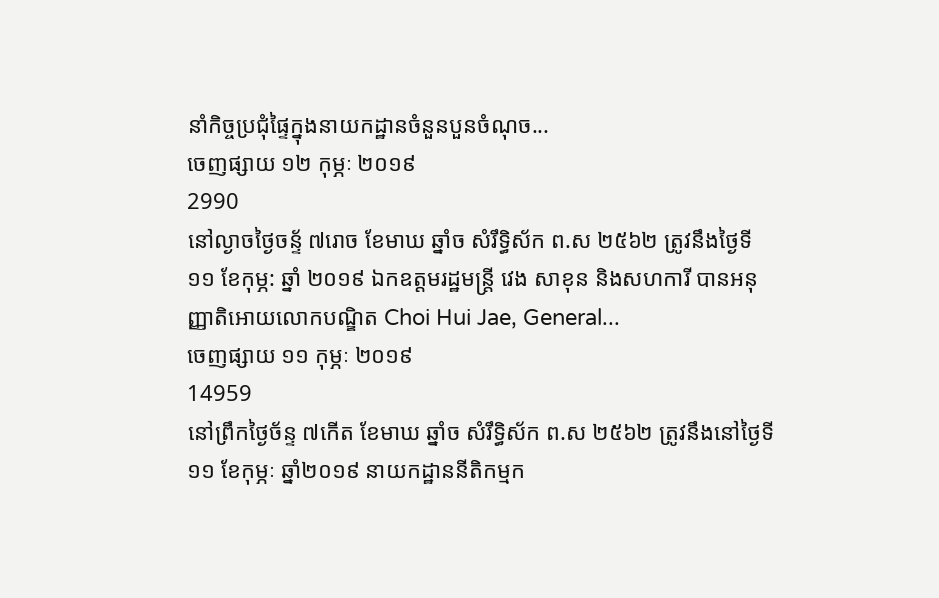នាំកិច្ចប្រជុំផ្ទៃក្នុងនាយកដ្ឋានចំនួនបួនចំណុច...
ចេញផ្សាយ ១២ កុម្ភៈ ២០១៩
2990
នៅល្ងាចថ្ងៃចន្ទ័ ៧រោច ខែមាឃ ឆ្នាំច សំរឹទ្ធិស័ក ព.ស ២៥៦២ ត្រូវនឹងថ្ងៃទី១១ ខែកុម្ភ: ឆ្នាំ ២០១៩ ឯកឧត្តមរដ្ឋមន្រ្តី វេង សាខុន និងសហការី បានអនុញ្ញាតិអោយលោកបណ្ឌិត Choi Hui Jae, General...
ចេញផ្សាយ ១១ កុម្ភៈ ២០១៩
14959
នៅព្រឹកថ្ងៃច័ន្ទ ៧កើត ខែមាឃ ឆ្នាំច សំរឹទ្ធិស័ក ព.ស ២៥៦២ ត្រូវនឹងនៅថ្ងៃទី១១ ខែកុម្ភៈ ឆ្នាំ២០១៩ នាយកដ្ឋាននីតិកម្មក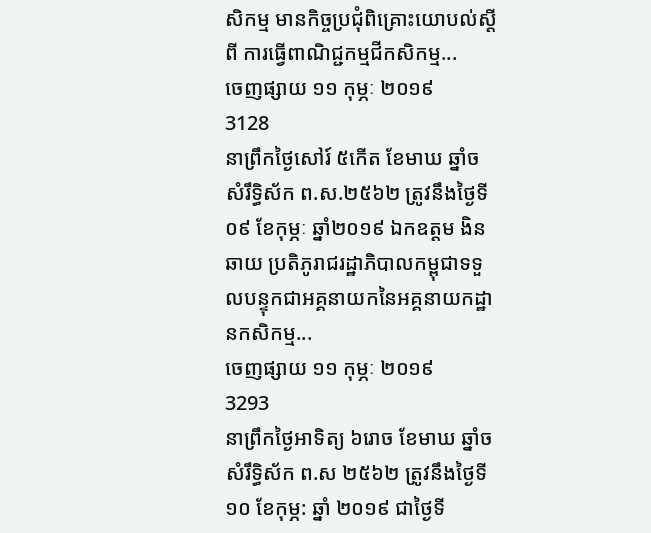សិកម្ម មានកិច្ចប្រជុំពិគ្រោះយោបល់ស្តីពី ការធ្វើពាណិជ្ជកម្មជីកសិកម្ម...
ចេញផ្សាយ ១១ កុម្ភៈ ២០១៩
3128
នាព្រឹកថ្ងៃសៅរ៍ ៥កើត ខែមាឃ ឆ្នាំច សំរឹទ្ធិស័ក ព.ស.២៥៦២ ត្រូវនឹងថ្ងៃទី០៩ ខែកុម្ភៈ ឆ្នាំ២០១៩ ឯកឧត្តម ងិន ឆាយ ប្រតិភូរាជរដ្ឋាភិបាលកម្ពុជាទទួលបន្ទុកជាអគ្គនាយកនៃអគ្គនាយកដ្ឋានកសិកម្ម...
ចេញផ្សាយ ១១ កុម្ភៈ ២០១៩
3293
នាព្រឹកថ្ងៃអាទិត្យ ៦រោច ខែមាឃ ឆ្នាំច សំរឹទ្ធិស័ក ព.ស ២៥៦២ ត្រូវនឹងថ្ងៃទី១០ ខែកុម្ភ: ឆ្នាំ ២០១៩ ជាថ្ងៃទី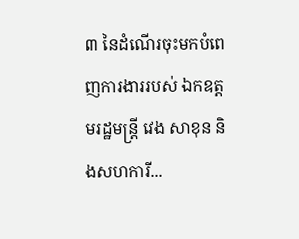៣ នៃដំណើរចុះមកបំពេញការងាររបស់ ឯកឧត្តមរដ្ឋមន្រ្តី វេង សាខុន និងសហការី...